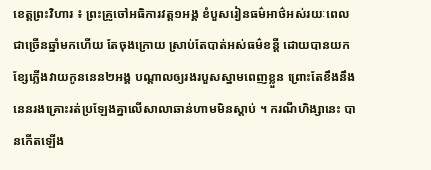ខេត្តព្រះវិហារ ៖ ព្រះគ្រូចៅអធិការវត្ត១អង្គ ខំបួសរៀនធម៌អាថ៌អស់រយៈពេលជាច្រើនឆ្នាំមកហើយ តែចុងក្រោយ ស្រាប់តែបាត់អស់ធម៌ខន្តី ដោយបានយកខ្សែភ្លើងវាយកូននេន២អង្គ បណ្តាលឲ្យរងរបួសស្នាមពេញខ្លួន ព្រោះតែខឹងនឹងនេនរងគ្រោះរត់ប្រឡែងគ្នាលើសាលាឆាន់ហាមមិនស្តាប់ ។ ករណីហិង្សានេះ បានកើតឡើង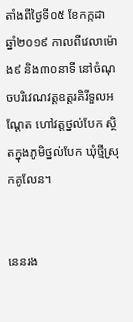តាំងពីថ្ងៃទី០៥ ខែកក្កដា ឆ្នាំ២០១៩ កាលពីវេលាម៉ោង៩ និង៣០នាទី នៅចំណុចបរិវេណវត្តឧត្តរគិរីទួលអណ្តែត ហៅវត្តថ្នល់បែក ស្ថិតក្នុងភូមិថ្នល់បែក ឃុំថ្មីស្រុកគូលែន។


នេនរង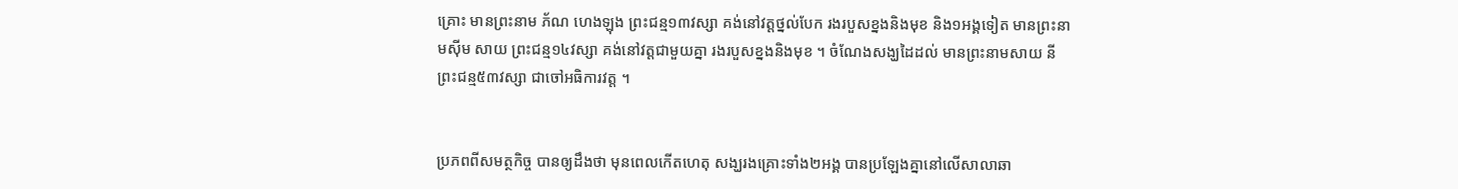គ្រោះ មានព្រះនាម ភ័ណ ហេងឡុង ព្រះជន្ម១៣វស្សា គង់នៅវត្តថ្នល់បែក រងរបួសខ្នងនិងមុខ និង១អង្គទៀត មានព្រះនាមស៊ីម សាយ ព្រះជន្ម១៤វស្សា គង់នៅវត្តជាមួយគ្នា រងរបួសខ្នងនិងមុខ ។ ចំណែងសង្ឃដៃដល់ មានព្រះនាមសាយ នី ព្រះជន្ម៥៣វស្សា ជាចៅអធិការវត្ត ។


ប្រភពពីសមត្ថកិច្ច បានឲ្យដឹងថា មុនពេលកើតហេតុ សង្ឃរងគ្រោះទាំង២អង្គ បានប្រឡែងគ្នានៅលើសាលាឆា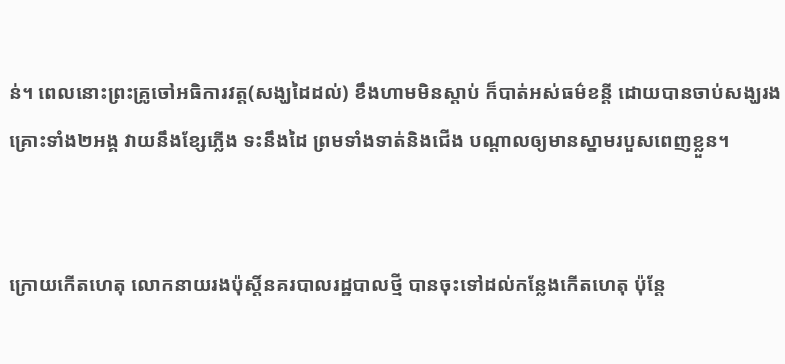ន់។ ពេលនោះព្រះគ្រូចៅអធិការវត្ត(សង្ឃដៃដល់) ខឹងហាមមិនស្ដាប់ ក៏បាត់អស់ធម៌ខន្តី ដោយបានចាប់សង្ឃរងគ្រោះទាំង២អង្គ វាយនឹងខ្សែភ្លើង ទះនឹងដៃ ព្រមទាំងទាត់និងជើង បណ្ដាលឲ្យមានស្នាមរបួសពេញខ្លួន។


ក្រោយកើតហេតុ លោកនាយរងប៉ុស្តិ៍នគរបាលរដ្ឋបាលថ្មី បានចុះទៅដល់កន្លែងកើតហេតុ ប៉ុន្តែ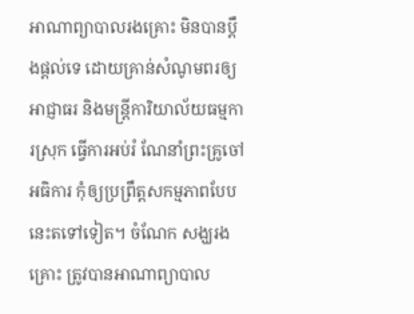អាណាព្យាបាលរងគ្រោះ មិនបានប្ដឹងផ្ដល់ទេ ដោយគ្រាន់សំណូមពរឲ្យអាជ្ញាធរ និងមន្ត្រីការិយាល័យធម្មការស្រុក ធ្វើការអប់រំ ណែនាំព្រះគ្រូចៅអធិការ កុំឲ្យប្រព្រឹត្តសកម្មភាពបែបនេះតទៅទៀត។ ចំណែក សង្ឃរងគ្រោះ ត្រូវបានអាណាព្យាបាល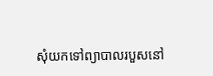សុំយកទៅព្យាបាលរបួសនៅ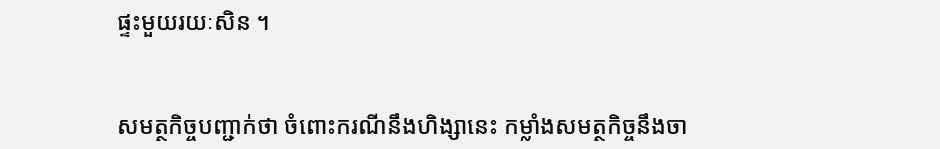ផ្ទះមួយរយៈសិន ។


សមត្ថកិច្ចបញ្ជាក់ថា ចំពោះករណីនឹងហិង្សានេះ កម្លាំងសមត្ថកិច្ចនឹងចា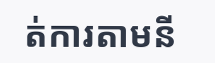ត់ការតាមនី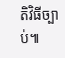តិវិធីច្បាប់៕